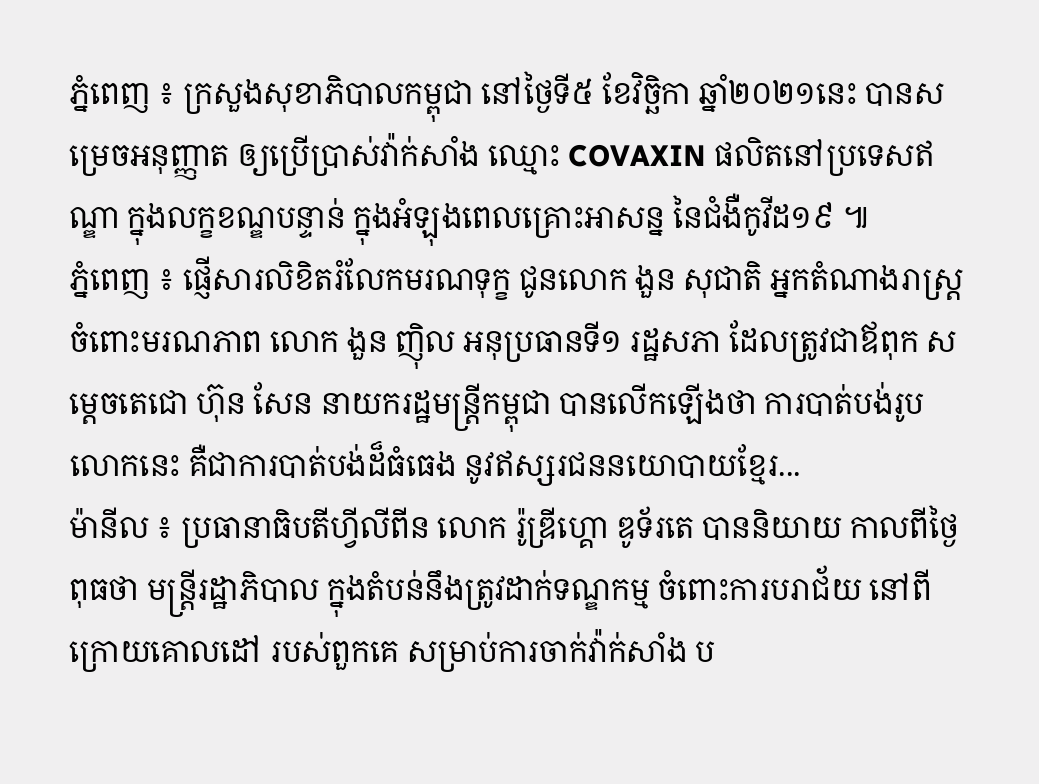ភ្នំពេញ ៖ ក្រសួងសុខាភិបាលកម្ពុជា នៅថ្ងៃទី៥ ខែវិច្ឆិកា ឆ្នាំ២០២១នេះ បានសម្រេចអនុញ្ញាត ឲ្យប្រើប្រាស់វ៉ាក់សាំង ឈ្មោះ COVAXIN ផលិតនៅប្រទេសឥណ្ឌា ក្នុងលក្ខខណ្ឌបន្ទាន់ ក្នុងអំឡុងពេលគ្រោះអាសន្ន នៃជំងឺកូវីដ១៩ ៕
ភ្នំពេញ ៖ ផ្ញើសារលិខិតរំលែកមរណទុក្ខ ជូនលោក ងួន សុជាតិ អ្នកតំណាងរាស្ត្រ ចំពោះមរណភាព លោក ងួន ញ៉ិល អនុប្រធានទី១ រដ្ឋសភា ដែលត្រូវជាឪពុក សម្តេចតេជោ ហ៊ុន សែន នាយករដ្ឋមន្ត្រីកម្ពុជា បានលើកឡើងថា ការបាត់បង់រូបលោកនេះ គឺជាការបាត់បង់ដ៏ធំធេង នូវឥស្សរជននយោបាយខ្មែរ...
ម៉ានីល ៖ ប្រធានាធិបតីហ្វីលីពីន លោក រ៉ូឌ្រីហ្គោ ឌូទ័រតេ បាននិយាយ កាលពីថ្ងៃពុធថា មន្ត្រីរដ្ឋាភិបាល ក្នុងតំបន់នឹងត្រូវដាក់ទណ្ឌកម្ម ចំពោះការបរាជ័យ នៅពីក្រោយគោលដៅ របស់ពួកគេ សម្រាប់ការចាក់វ៉ាក់សាំង ប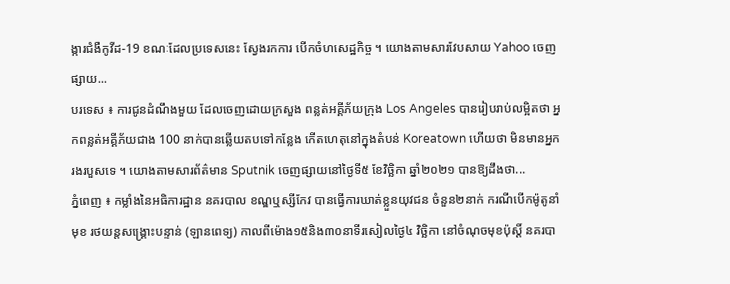ង្ការជំងឺកូវីដ-19 ខណៈដែលប្រទេសនេះ ស្វែងរកការ បើកចំហសេដ្ឋកិច្ច ។ យោងតាមសារវែបសាយ Yahoo ចេញផ្សាយ...
បរទេស ៖ ការជូនដំណឹងមួយ ដែលចេញដោយក្រសួង ពន្លត់អគ្គីភ័យក្រុង Los Angeles បានរៀបរាប់លម្អិតថា អ្នកពន្លត់អគ្គីភ័យជាង 100 នាក់បានឆ្លើយតបទៅកន្លែង កើតហេតុនៅក្នុងតំបន់ Koreatown ហើយថា មិនមានអ្នករងរបួសទេ ។ យោងតាមសារព័ត៌មាន Sputnik ចេញផ្សាយនៅថ្ងៃទី៥ ខែវិច្ឆិកា ឆ្នាំ២០២១ បានឱ្យដឹងថា...
ភ្នំពេញ ៖ កម្លាំងនៃអធិការដ្ឋាន នគរបាល ខណ្ឌឬស្សីកែវ បានធ្វើការឃាត់ខ្លួនយុវជន ចំនួន២នាក់ ករណីបើកម៉ូតូនាំមុខ រថយន្តសង្រ្គោះបន្ទាន់ (ឡានពេទ្យ) កាលពីម៉ោង១៥និង៣០នាទីរសៀលថ្ងៃ៤ វិច្ឆិកា នៅចំណុចមុខប៉ុស្តិ៍ នគរបា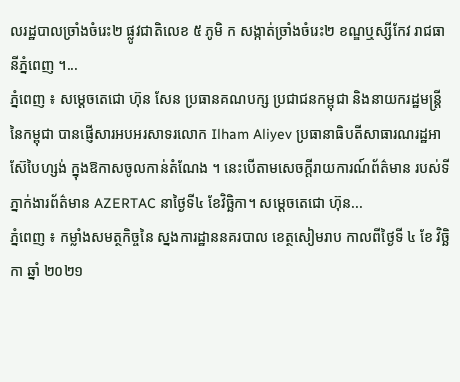លរដ្ឋបាលច្រាំងចំរេះ២ ផ្លូវជាតិលេខ ៥ ភូមិ ក សង្កាត់ច្រាំងចំរេះ២ ខណ្ឌឬស្សីកែវ រាជធានីភ្នំពេញ ។...
ភ្នំពេញ ៖ សម្តេចតេជោ ហ៊ុន សែន ប្រធានគណបក្ស ប្រជាជនកម្ពុជា និងនាយករដ្ឋមន្រ្តី នៃកម្ពុជា បានផ្ញើសារអបអរសាទរលោក Ilham Aliyev ប្រធានាធិបតីសាធារណរដ្ឋអាស៊ែបៃហ្សង់ ក្នុងឱកាសចូលកាន់តំណែង ។ នេះបើតាមសេចក្តីរាយការណ៍ព័ត៌មាន របស់ទីភ្នាក់ងារព័ត៌មាន AZERTAC នាថ្ងៃទី៤ ខែវិច្ឆិកា។ សម្តេចតេជោ ហ៊ុន...
ភ្នំពេញ ៖ កម្លាំងសមត្ថកិច្ចនៃ ស្នងការដ្ឋាននគរបាល ខេត្ថសៀមរាប កាលពីថ្ងៃទី ៤ ខែ វិច្ឆិកា ឆ្នាំ ២០២១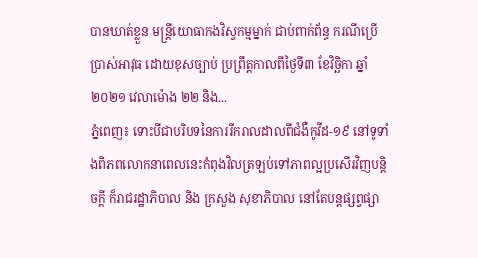បានឃាត់ខ្លួន មន្ត្រីយោធាកងវិស្វកម្មម្នាក់ ជាប់ពាក់ព័ន្ធ ករណីប្រើប្រាស់អាវុធ ដោយខុសច្បាប់ ប្រព្រឹត្តកាលពីថ្ងៃទី៣ ខែវិច្ឆិកា ឆ្នាំ២០២១ វេលាម៉ោង ២២ និង...
ភ្នំពេញ៖ ទោះបីជាបរិបទនៃការរីករាលដាលពីជំងឺកូវីដ-១៩ នៅទូទាំងពិភពលោកនាពេលនេះកំពុងវិលត្រឡប់ទៅភាពល្អប្រសើរវិញបន្តិចក្តី ក៏រាជរដ្ឋាភិបាល និង ក្រសួង សុខាភិបាល នៅតែបន្តផ្សព្វផ្សា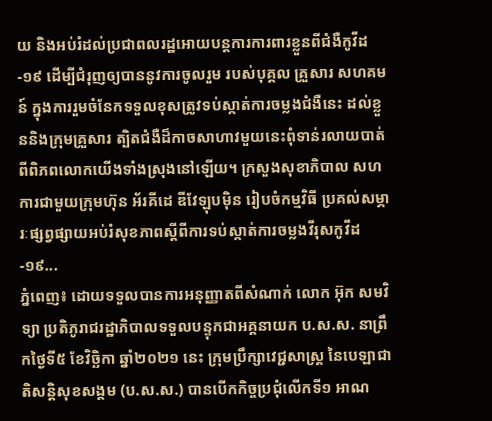យ និងអប់រំដល់ប្រជាពលរដ្ឋអោយបន្តការការពារខ្លួនពីជំងឺកូវីដ-១៩ ដើម្បីជំរុញឲ្យបាននូវការចូលរួម របស់បុគ្គល គ្រួសារ សហគមន៍ ក្នុងការរួមចំនែកទទួលខុសត្រូវទប់ស្កាត់ការចម្លងជំងឺនេះ ដល់ខ្លួននិងក្រុមគ្រួសារ ត្បិតជំងឺដ៏កាចសាហាវមួយនេះពុំទាន់រលាយបាត់ពីពិភពលោកយើងទាំងស្រុងនៅឡើយ។ ក្រសួងសុខាភិបាល សហការជាមួយក្រុមហ៊ុន អ័រគីដេ ឌីវែឡុបម៉ិន រៀបចំកម្មវិធី ប្រគល់សម្ភារៈផ្សព្វផ្សាយអប់រំសុខភាពស្តីពីការទប់ស្កាត់ការចម្លងវីរុសកូវីដ-១៩...
ភ្នំពេញ៖ ដោយទទួលបានការអនុញ្ញាតពីសំណាក់ លោក អ៊ុក សមវិទ្យា ប្រតិភូរាជរដ្ឋាភិបាលទទួលបន្ទុកជាអគ្គនាយក ប.ស.ស. នាព្រឹកថ្ងៃទី៥ ខែវិច្ឆិកា ឆ្នាំ២០២១ នេះ ក្រុមប្រឹក្សាវេជ្ជសាស្រ្ត នៃបេឡាជាតិសន្តិសុខសង្គម (ប.ស.ស.) បានបើកកិច្ចប្រជុំលើកទី១ អាណ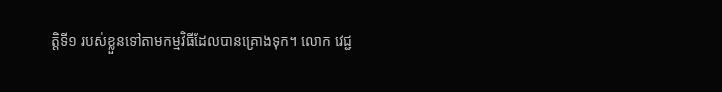ត្តិទី១ របស់ខ្លួនទៅតាមកម្មវិធីដែលបានគ្រោងទុក។ លោក វេជ្ជ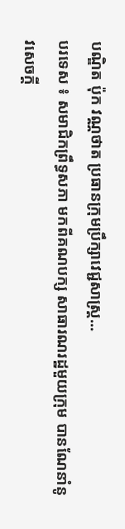បណ្ឌិត ប៉ុក វណ្ណថាត ប្រធានក្រុមប្រឹក្សាវេជ្ជសាស្រ្ត...
បរទេស ៖ សមាជិកព្រឹទ្ធសភា មកពីគណបក្ស សាធារណរដ្ឋមួយក្រុម បានណែនាំនូវសេចក្តី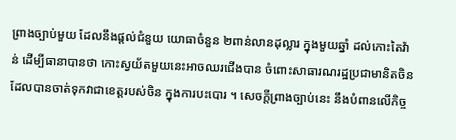ព្រាងច្បាប់មួយ ដែលនឹងផ្តល់ជំនួយ យោធាចំនួន ២ពាន់លានដុល្លារ ក្នុងមួយឆ្នាំ ដល់កោះតៃវ៉ាន់ ដើម្បីធានាបានថា កោះស្វយ័តមួយនេះអាចឈរជើងបាន ចំពោះសាធារណរដ្ឋប្រជាមានិតចិន ដែលបានចាត់ទុកវាជាខេត្តរបស់ចិន ក្នុងការបះបោរ ។ សេចក្តីព្រាងច្បាប់នេះ នឹងបំពានលើកិច្ច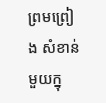ព្រមព្រៀង សំខាន់មួយក្នុ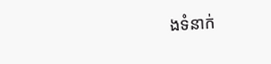ងទំនាក់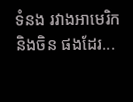ទំនង រវាងអាមេរិកនិងចិន ផងដែរ...